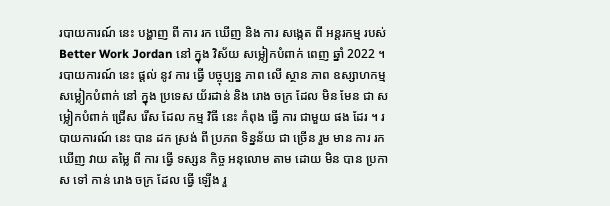របាយការណ៍ នេះ បង្ហាញ ពី ការ រក ឃើញ និង ការ សង្កេត ពី អន្តរកម្ម របស់ Better Work Jordan នៅ ក្នុង វិស័យ សម្លៀកបំពាក់ ពេញ ឆ្នាំ 2022 ។
របាយការណ៍ នេះ ផ្តល់ នូវ ការ ធ្វើ បច្ចុប្បន្ន ភាព លើ ស្ថាន ភាព ឧស្សាហកម្ម សម្លៀកបំពាក់ នៅ ក្នុង ប្រទេស យ័រដាន់ និង រោង ចក្រ ដែល មិន មែន ជា សម្លៀកបំពាក់ ជ្រើស រើស ដែល កម្ម វិធី នេះ កំពុង ធ្វើ ការ ជាមួយ ផង ដែរ ។ របាយការណ៍ នេះ បាន ដក ស្រង់ ពី ប្រភព ទិន្នន័យ ជា ច្រើន រួម មាន ការ រក ឃើញ វាយ តម្លៃ ពី ការ ធ្វើ ទស្សន កិច្ច អនុលោម តាម ដោយ មិន បាន ប្រកាស ទៅ កាន់ រោង ចក្រ ដែល ធ្វើ ឡើង រួ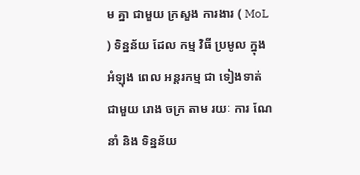ម គ្នា ជាមួយ ក្រសួង ការងារ ( MoL ) ទិន្នន័យ ដែល កម្ម វិធី ប្រមូល ក្នុង អំឡុង ពេល អន្តរកម្ម ជា ទៀងទាត់ ជាមួយ រោង ចក្រ តាម រយៈ ការ ណែ នាំ និង ទិន្នន័យ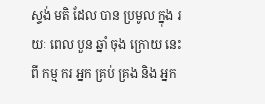ស្ទង់ មតិ ដែល បាន ប្រមូល ក្នុង រយៈ ពេល បួន ឆ្នាំ ចុង ក្រោយ នេះ ពី កម្ម ករ អ្នក គ្រប់ គ្រង និង អ្នក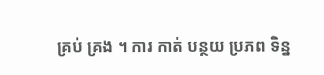គ្រប់ គ្រង ។ ការ កាត់ បន្ថយ ប្រភព ទិន្ន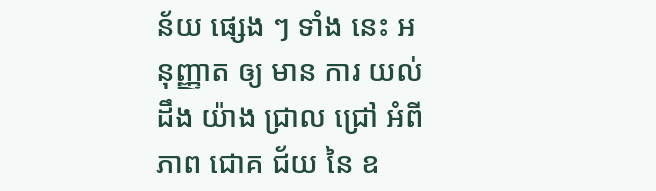ន័យ ផ្សេង ៗ ទាំង នេះ អនុញ្ញាត ឲ្យ មាន ការ យល់ ដឹង យ៉ាង ជ្រាល ជ្រៅ អំពី ភាព ជោគ ជ័យ នៃ ឧ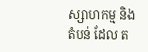ស្សាហកម្ម និង តំបន់ ដែល ត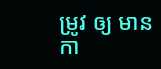ម្រូវ ឲ្យ មាន កា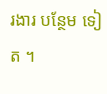រងារ បន្ថែម ទៀត ។